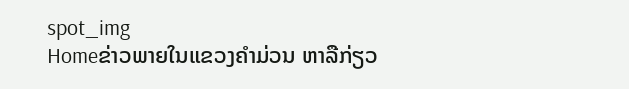spot_img
Homeຂ່າວພາຍໃນແຂວງຄຳມ່ວນ ຫາລືກ່ຽວ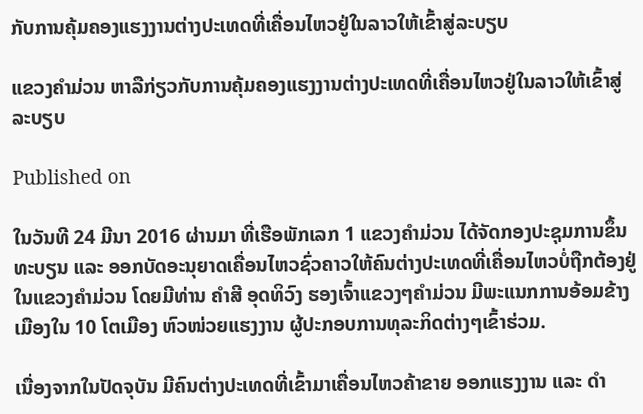ກັບການຄຸ້ມຄອງແຮງງານຕ່າງປະເທດທີ່ເຄື່ອນໄຫວຢູ່ໃນລາວໃຫ້ເຂົ້າສູ່ລະບຽບ

ແຂວງຄຳມ່ວນ ຫາລືກ່ຽວກັບການຄຸ້ມຄອງແຮງງານຕ່າງປະເທດທີ່ເຄື່ອນໄຫວຢູ່ໃນລາວໃຫ້ເຂົ້າສູ່ລະບຽບ

Published on

ໃນວັນທີ 24 ມີນາ 2016 ຜ່ານມາ ທີ່ເຮືອພັກເລກ 1 ແຂວງຄຳມ່ວນ ໄດ້ຈັດກອງປະຊຸມການຂຶ້ນທະບຽນ ແລະ ອອກບັດອະນຸຍາດເຄື່ອນໄຫວຊົ່ວຄາວໃຫ້ຄົນຕ່າງປະເທດທີ່ເຄື່ອນໄຫວບໍ່ຖືກຕ້ອງຢູ່ໃນແຂວງຄຳມ່ວນ ໂດຍມີທ່ານ ຄຳສີ ອຸດທິວົງ ຮອງເຈົ້າແຂວງໆຄຳມ່ວນ ມີພະແນກການອ້ອມຂ້າງ ເມືອງໃນ 10 ໂຕເມືອງ ຫົວໜ່ວຍແຮງງານ ຜູ້ປະກອບການທຸລະກິດຕ່າງໆເຂົ້າຮ່ວມ.

ເນື່ອງຈາກໃນປັດຈຸບັນ ມີຄົນຕ່າງປະເທດທີ່ເຂົ້າມາເຄື່ອນໄຫວຄ້າຂາຍ ອອກແຮງງານ ແລະ ດຳ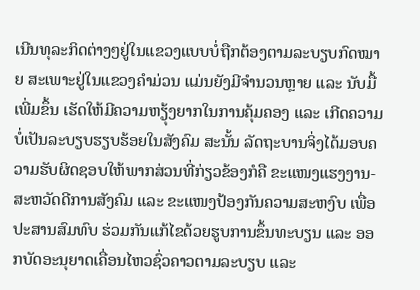ເນີນທຸລະກິດຕ່າງໆຢູ່ໃນແຂວງແບບບໍ່ຖືກຕ້ອງຕາມລະບຽບກົດໝາຍ ສະເພາະຢູ່ໃນແຂວງຄຳມ່ວນ ແມ່ນຍັງມີຈຳນວນຫຼາຍ ແລະ ນັບມື້ເພີ່ມຂຶ້ນ ເຮັດໃຫ້ມີຄວາມຫຽຸ້ງຍາກໃນການຄຸ້ມຄອງ ແລະ ເກີດຄວາມບໍ່ເປັນລະບຽບຮຽບຮ້ອຍໃນສັງຄົມ ສະນັ້ນ ລັດຖະບານຈິ່ງໄດ້ມອບຄວາມຮັບຜິດຊອບໃຫ້ພາກສ່ວນທີ່ກ່ຽວຂ້ອງກໍຄື ຂະແໜງແຮງງານ-ສະຫວັດດີການສັງຄົມ ແລະ ຂະແໜງປ້ອງກັນຄວາມສະຫງົບ ເພື່ອປະສານສົມທົບ ຮ່ວມກັນແກ້ໄຂດ້ວຍຮູບການຂຶ້ນທະບຽນ ແລະ ອອກບັດອະນຸຍາດເຄື່ອນໄຫວຊົ່ວຄາວຕາມລະບຽບ ແລະ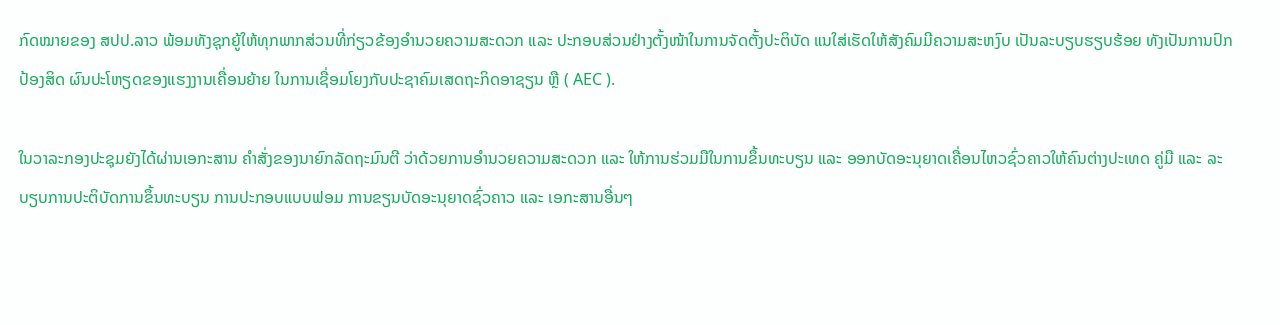ກົດໝາຍຂອງ ສປປ.ລາວ ພ້ອມທັງຊຸກຍູ້ໃຫ້ທຸກພາກສ່ວນທີ່ກ່ຽວຂ້ອງອຳນວຍຄວາມສະດວກ ແລະ ປະກອບສ່ວນຢ່າງຕັ້ງໜ້າໃນການຈັດຕັ້ງປະຕິບັດ ແນໃສ່ເຮັດໃຫ້ສັງຄົມມີຄວາມສະຫງົບ ເປັນລະບຽບຮຽບຮ້ອຍ ທັງເປັນການປົກປ້ອງສິດ ຜົນປະໂຫຽດຂອງແຮງງານເຄື່ອນຍ້າຍ ໃນການເຊື່ອມໂຍງກັບປະຊາຄົມເສດຖະກິດອາຊຽນ ຫຼື ( AEC ).

ໃນວາລະກອງປະຊຸມຍັງໄດ້ຜ່ານເອກະສານ ຄຳສັ່ງຂອງນາຍົກລັດຖະມົນຕີ ວ່າດ້ວຍການອຳນວຍຄວາມສະດວກ ແລະ ໃຫ້ການຮ່ວມມືໃນການຂຶ້ນທະບຽນ ແລະ ອອກບັດອະນຸຍາດເຄື່ອນໄຫວຊົ່ວຄາວໃຫ້ຄົນຕ່າງປະເທດ ຄູ່ມື ແລະ ລະບຽບການປະຕິບັດການຂຶ້ນທະບຽນ ການປະກອບແບບຟອມ ການຂຽນບັດອະນຸຍາດຊົ່ວຄາວ ແລະ ເອກະສານອື່ນໆ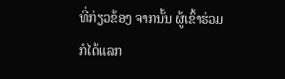ທີ່ກ່ຽວຂ້ອງ ຈາກນັ້ນ ຜູ້ເຂົ້າຮ່ວມກໍໄດ້ແລກ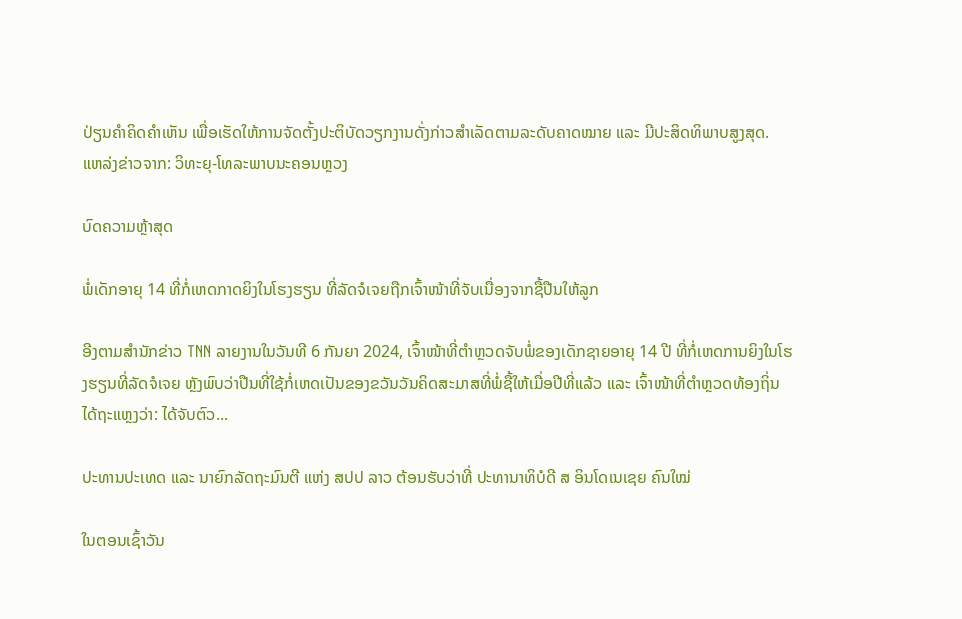ປ່ຽນຄຳຄິດຄຳເຫັນ ເພື່ອເຮັດໃຫ້ການຈັດຕັ້ງປະຕິບັດວຽກງານດັ່ງກ່າວສຳເລັດຕາມລະດັບຄາດໝາຍ ແລະ ມີປະສິດທິພາບສູງສຸດ.
ແຫລ່ງຂ່າວຈາກ: ວິທະຍຸ-ໂທລະພາບນະຄອນຫຼວງ

ບົດຄວາມຫຼ້າສຸດ

ພໍ່ເດັກອາຍຸ 14 ທີ່ກໍ່ເຫດກາດຍິງໃນໂຮງຮຽນ ທີ່ລັດຈໍເຈຍຖືກເຈົ້າໜ້າທີ່ຈັບເນື່ອງຈາກຊື້ປືນໃຫ້ລູກ

ອີງຕາມສຳນັກຂ່າວ TNN ລາຍງານໃນວັນທີ 6 ກັນຍາ 2024, ເຈົ້າໜ້າທີ່ຕຳຫຼວດຈັບພໍ່ຂອງເດັກຊາຍອາຍຸ 14 ປີ ທີ່ກໍ່ເຫດການຍິງໃນໂຮງຮຽນທີ່ລັດຈໍເຈຍ ຫຼັງພົບວ່າປືນທີ່ໃຊ້ກໍ່ເຫດເປັນຂອງຂວັນວັນຄິດສະມາສທີ່ພໍ່ຊື້ໃຫ້ເມື່ອປີທີ່ແລ້ວ ແລະ ເຈົ້າໜ້າທີ່ຕຳຫຼວດທ້ອງຖິ່ນໄດ້ຖະແຫຼງວ່າ: ໄດ້ຈັບຕົວ...

ປະທານປະເທດ ແລະ ນາຍົກລັດຖະມົນຕີ ແຫ່ງ ສປປ ລາວ ຕ້ອນຮັບວ່າທີ່ ປະທານາທິບໍດີ ສ ອິນໂດເນເຊຍ ຄົນໃໝ່

ໃນຕອນເຊົ້າວັນ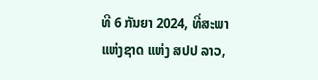ທີ 6 ກັນຍາ 2024, ທີ່ສະພາແຫ່ງຊາດ ແຫ່ງ ສປປ ລາວ,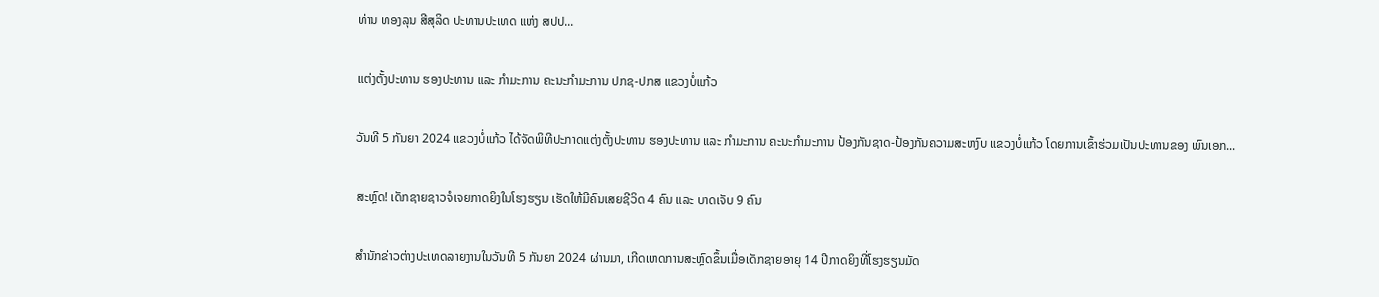ທ່ານ ທອງລຸນ ສີສຸລິດ ປະທານປະເທດ ແຫ່ງ ສປປ...

ແຕ່ງຕັ້ງປະທານ ຮອງປະທານ ແລະ ກຳມະການ ຄະນະກຳມະການ ປກຊ-ປກສ ແຂວງບໍ່ແກ້ວ

ວັນທີ 5 ກັນຍາ 2024 ແຂວງບໍ່ແກ້ວ ໄດ້ຈັດພິທີປະກາດແຕ່ງຕັ້ງປະທານ ຮອງປະທານ ແລະ ກຳມະການ ຄະນະກຳມະການ ປ້ອງກັນຊາດ-ປ້ອງກັນຄວາມສະຫງົບ ແຂວງບໍ່ແກ້ວ ໂດຍການເຂົ້າຮ່ວມເປັນປະທານຂອງ ພົນເອກ...

ສະຫຼົດ! ເດັກຊາຍຊາວຈໍເຈຍກາດຍິງໃນໂຮງຮຽນ ເຮັດໃຫ້ມີຄົນເສຍຊີວິດ 4 ຄົນ ແລະ ບາດເຈັບ 9 ຄົນ

ສຳນັກຂ່າວຕ່າງປະເທດລາຍງານໃນວັນທີ 5 ກັນຍາ 2024 ຜ່ານມາ, ເກີດເຫດການສະຫຼົດຂຶ້ນເມື່ອເດັກຊາຍອາຍຸ 14 ປີກາດຍິງທີ່ໂຮງຮຽນມັດ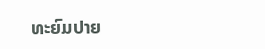ທະຍົມປາຍ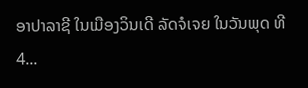ອາປາລາຊີ ໃນເມືອງວິນເດີ ລັດຈໍເຈຍ ໃນວັນພຸດ ທີ 4...